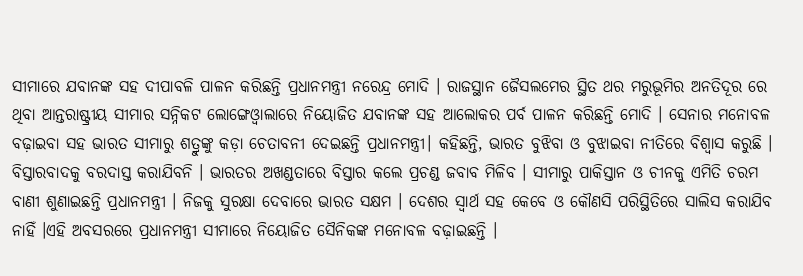ସୀମାରେ ଯବାନଙ୍କ ସହ ଦୀପାବଳି ପାଳନ କରିଛନ୍ତି ପ୍ରଧାନମନ୍ତ୍ରୀ ନରେନ୍ଦ୍ର ମୋଦି । ରାଜସ୍ଥାନ ଜୈସଲମେର ସ୍ଥିତ ଥର ମରୁଭୂମିର ଅନତିଦୂର ରେ ଥିବା ଆନ୍ତରାଷ୍ଟ୍ରୀୟ ସୀମାର ସନ୍ନିକଟ ଲୋଙ୍ଗେଓ୍ୱାଲାରେ ନିୟୋଜିତ ଯବାନଙ୍କ ସହ ଆଲୋକର ପର୍ବ ପାଳନ କରିଛନ୍ତି ମୋଦି । ସେନାର ମନୋବଳ ବଢ଼ାଇବା ସହ ଭାରତ ସୀମାରୁ ଶତ୍ରୁଙ୍କୁ କଡ଼ା ଚେତାବନୀ ଦେଇଛନ୍ତି ପ୍ରଧାନମନ୍ତ୍ରୀ। କହିଛନ୍ତି, ଭାରତ ବୁଝିବା ଓ ବୁଝାଇବା ନୀତିରେ ବିଶ୍ୱାସ କରୁଛି । ବିସ୍ତାରବାଦକୁ ବରଦାସ୍ତ କରାଯିବନି । ଭାରତର ଅଖଣ୍ଡତାରେ ବିସ୍ତାର କଲେ ପ୍ରଚଣ୍ଡ ଜବାବ ମିଳିବ । ସୀମାରୁ ପାକିସ୍ତାନ ଓ ଚୀନକୁ ଏମିତି ଚରମ ବାଣୀ ଶୁଣାଇଛନ୍ତି ପ୍ରଧାନମନ୍ତ୍ରୀ । ନିଜକୁ ସୁରକ୍ଷା ଦେବାରେ ଭାରତ ସକ୍ଷମ । ଦେଶର ସ୍ୱାର୍ଥ ସହ କେବେ ଓ କୌଣସି ପରିସ୍ଥିତିରେ ସାଲିସ କରାଯିବ ନାହିଁ ।ଏହି ଅବସରରେ ପ୍ରଧାନମନ୍ତ୍ରୀ ସୀମାରେ ନିୟୋଜିତ ସୈନିକଙ୍କ ମନୋବଳ ବଢ଼ାଇଛନ୍ତି ।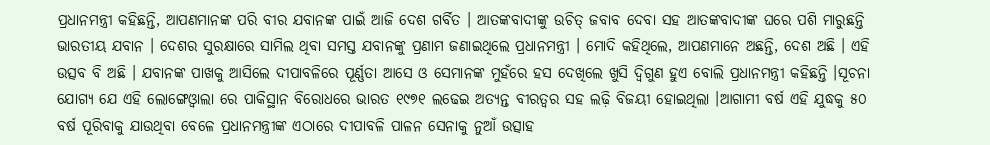ପ୍ରଧାନମନ୍ତ୍ରୀ କହିଛନ୍ତି, ଆପଣମାନଙ୍କ ପରି ବୀର ଯବାନଙ୍କ ପାଇଁ ଆଜି ଦେଶ ଗର୍ବିତ । ଆତଙ୍କବାଦୀଙ୍କୁ ଉଚିତ୍ ଜବାବ ଦେବା ସହ ଆତଙ୍କବାଦୀଙ୍କ ଘରେ ପଶି ମାରୁଛନ୍ତି ଭାରତୀୟ ଯବାନ । ଦେଶର ସୁରକ୍ଷାରେ ସାମିଲ ଥିବା ସମସ୍ତ ଯବାନଙ୍କୁ ପ୍ରଣାମ ଜଣାଇଥିଲେ ପ୍ରଧାନମନ୍ତ୍ରୀ । ମୋଦି କହିଥିଲେ, ଆପଣମାନେ ଅଛନ୍ତି, ଦେଶ ଅଛି । ଏହି ଉତ୍ସବ ବି ଅଛି । ଯବାନଙ୍କ ପାଖକୁ ଆସିଲେ ଦୀପାବଳିରେ ପୂର୍ଣ୍ଣତା ଆସେ ଓ ସେମାନଙ୍କ ମୁହଁରେ ହସ ଦେଖିଲେ ଖୁସି ଦ୍ୱିଗୁଣ ହୁଏ ବୋଲି ପ୍ରଧାନମନ୍ତ୍ରୀ କହିଛନ୍ତି ।ସୂଚନା ଯୋଗ୍ୟ ଯେ ଏହି ଲୋଙ୍ଗେଓ୍ୱାଲା ରେ ପାକିସ୍ଥାନ ବିରୋଧରେ ଭାରତ ୧୯୭୧ ଲଢେଇ ଅତ୍ୟନ୍ତ ବୀରତ୍ବର ସହ ଲଢ଼ି ବିଜୟୀ ହୋଇଥିଲା ।ଆଗାମୀ ବର୍ଷ ଏହି ଯୁଦ୍ଧକୁ ୫୦ ବର୍ଷ ପୂରିବାକୁ ଯାଉଥିବା ବେଳେ ପ୍ରଧାନମନ୍ତ୍ରୀଙ୍କ ଏଠାରେ ଦୀପାବଳି ପାଳନ ସେନାକୁ ନୁଆଁ ଉତ୍ସାହ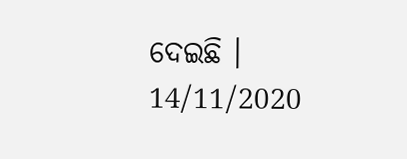ଦେଇଛି ।
14/11/2020